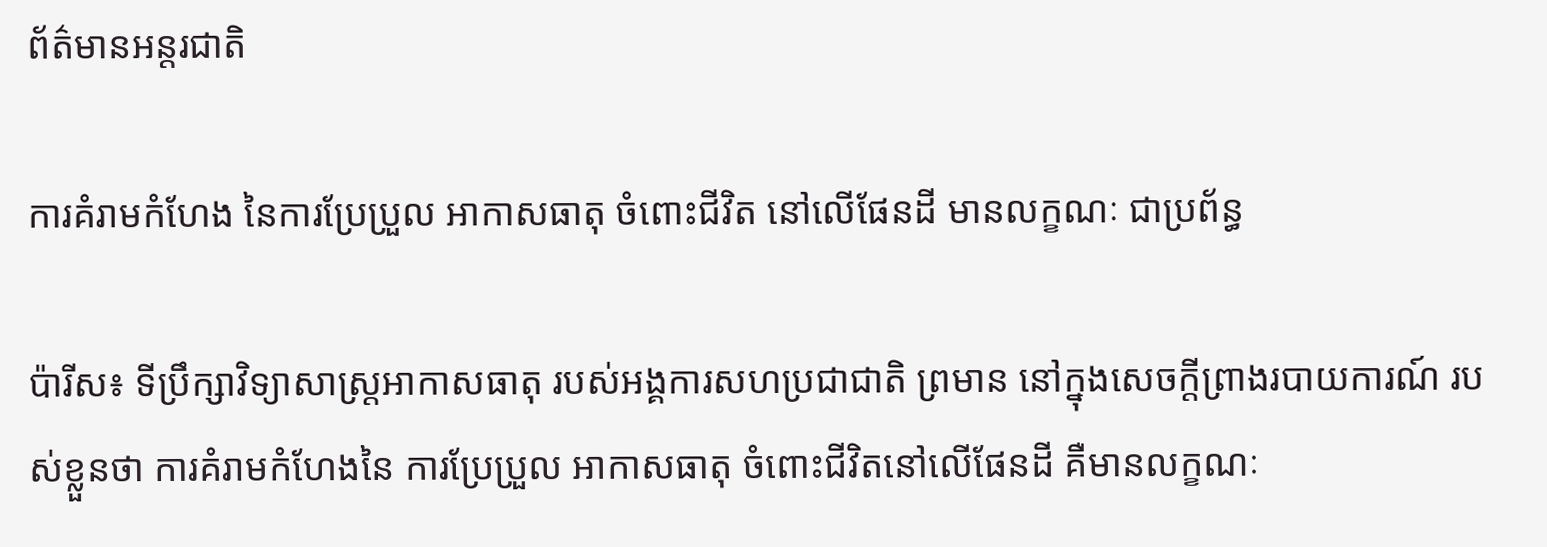ព័ត៌មានអន្តរជាតិ

ការគំរាមកំហែង នៃការប្រែប្រួល អាកាសធាតុ ចំពោះជីវិត នៅលើផែនដី មានលក្ខណៈ ជាប្រព័ន្ធ

ប៉ារីស៖ ទីប្រឹក្សាវិទ្យាសាស្រ្តអាកាសធាតុ របស់អង្គការសហប្រជាជាតិ ព្រមាន នៅក្នុងសេចក្តីព្រាងរបាយការណ៍ របស់ខ្លួនថា ការគំរាមកំហែងនៃ ការប្រែប្រួល អាកាសធាតុ ចំពោះជីវិតនៅលើផែនដី គឺមានលក្ខណៈ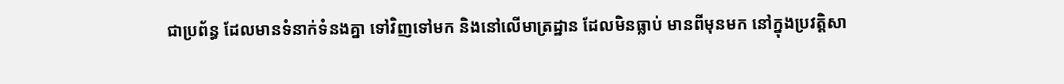ជាប្រព័ន្ធ ដែលមានទំនាក់ទំនងគ្នា ទៅវិញទៅមក និងនៅលើមាត្រដ្ឋាន ដែលមិនធ្លាប់ មានពីមុនមក នៅក្នុងប្រវត្តិសា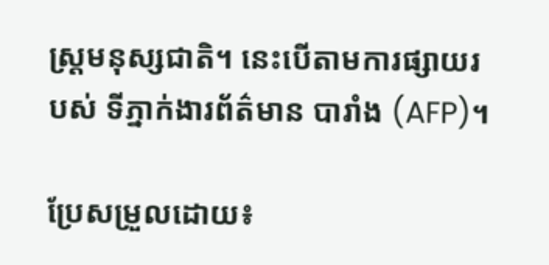ស្ត្រមនុស្សជាតិ។ នេះបើតាមការផ្សាយរបស់ ទីភ្នាក់ងារព័ត៌មាន បារាំង (AFP)។

ប្រែសម្រួលដោយ៖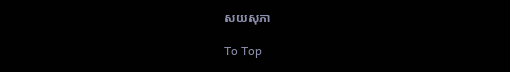សយសុភា

To Top